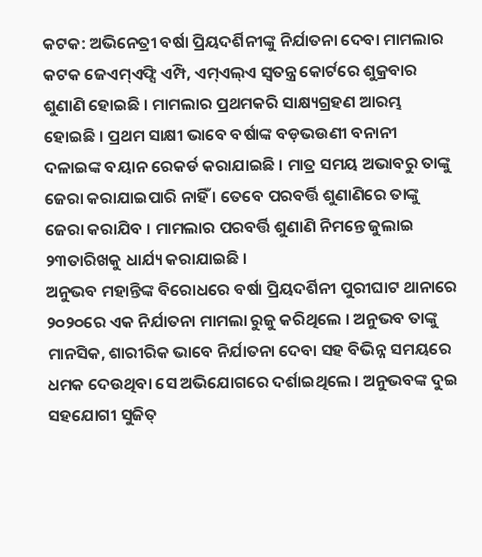କଟକ: ଅଭିନେତ୍ରୀ ବର୍ଷା ପ୍ରିୟଦର୍ଶିନୀଙ୍କୁ ନିର୍ଯାତନା ଦେବା ମାମଲାର କଟକ ଜେଏମ୍ଏଫ୍ସି ଏମ୍ପି, ଏମ୍ଏଲ୍ଏ ସ୍ୱତନ୍ତ୍ର କୋର୍ଟରେ ଶୁକ୍ରବାର ଶୁଣାଣି ହୋଇଛି । ମାମଲାର ପ୍ରଥମକରି ସାକ୍ଷ୍ୟଗ୍ରହଣ ଆରମ୍ଭ ହୋଇଛି । ପ୍ରଥମ ସାକ୍ଷୀ ଭାବେ ବର୍ଷାଙ୍କ ବଡ଼ଭଉଣୀ ବନାନୀ ଦଳାଇଙ୍କ ବୟାନ ରେକର୍ଡ କରାଯାଇଛି । ମାତ୍ର ସମୟ ଅଭାବରୁ ତାଙ୍କୁ ଜେରା କରାଯାଇପାରି ନାହିଁ । ତେବେ ପରବର୍ତ୍ତି ଶୁଣାଣିରେ ତାଙ୍କୁ ଜେରା କରାଯିବ । ମାମଲାର ପରବର୍ତ୍ତି ଶୁଣାଣି ନିମନ୍ତେ ଜୁଲାଇ ୨୩ତାରିଖକୁ ଧାର୍ଯ୍ୟ କରାଯାଇଛି ।
ଅନୁଭବ ମହାନ୍ତିଙ୍କ ବିରୋଧରେ ବର୍ଷା ପ୍ରିୟଦର୍ଶିନୀ ପୁରୀଘାଟ ଥାନାରେ ୨୦୨୦ରେ ଏକ ନିର୍ଯାତନା ମାମଲା ରୁଜୁ କରିଥିଲେ । ଅନୁଭବ ତାଙ୍କୁ ମାନସିକ, ଶାରୀରିକ ଭାବେ ନିର୍ଯାତନା ଦେବା ସହ ବିଭିନ୍ନ ସମୟରେ ଧମକ ଦେଉଥିବା ସେ ଅଭିଯୋଗରେ ଦର୍ଶାଇଥିଲେ । ଅନୁଭବଙ୍କ ଦୁଇ ସହଯୋଗୀ ସୁଜିତ୍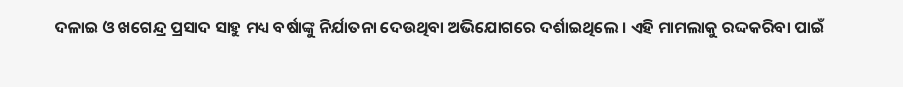ଦଳାଇ ଓ ଖଗେନ୍ଦ୍ର ପ୍ରସାଦ ସାହୁ ମଧ୍ୟ ବର୍ଷାଙ୍କୁ ନିର୍ଯାତନା ଦେଉଥିବା ଅଭିଯୋଗରେ ଦର୍ଶାଇଥିଲେ । ଏହି ମାମଲାକୁ ରଦ୍ଦକରିବା ପାଇଁ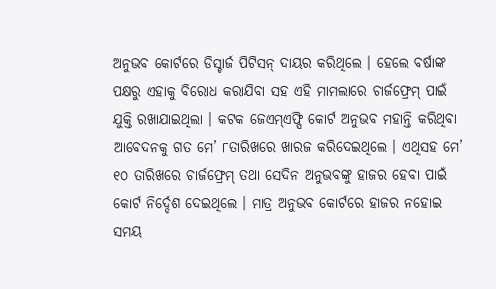ଅନୁଭବ କୋର୍ଟରେ ଡିସ୍ଚାର୍ଜ ପିଟିସନ୍ ଦାୟର କରିଥିଲେ । ହେଲେ ବର୍ଷାଙ୍କ ପକ୍ଷରୁ ଏହାକୁ ବିରୋଧ କରାଯିବା ସହ ଏହି ମାମଲାରେ ଚାର୍ଜଫ୍ରେମ୍ ପାଇଁ ଯୁକ୍ତି ରଖାଯାଇଥିଲା । କଟକ ଜେଏମ୍ଏଫ୍ସି କୋର୍ଟ ଅନୁଭବ ମହାନ୍ତି କରିଥିବା ଆବେଦନକୁ ଗତ ମେ’ ୮ତାରିଖରେ ଖାରଜ କରିଦେଇଥିଲେ । ଏଥିସହ ମେ’ ୧୦ ତାରିଖରେ ଚାର୍ଜଫ୍ରେମ୍ ତଥା ସେଦିନ ଅନୁଭବଙ୍କୁ ହାଜର ହେବା ପାଇଁ କୋର୍ଟ ନିର୍ଦ୍ଦେଶ ଦେଇଥିଲେ । ମାତ୍ର ଅନୁଭବ କୋର୍ଟରେ ହାଜର ନହୋଇ ସମୟ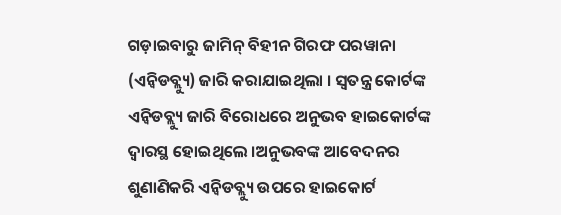ଗଡ଼ାଇବାରୁ ଜାମିନ୍ ବିହୀନ ଗିରଫ ପରୱାନା (ଏନ୍ବିଡବ୍ଲ୍ୟୁ) ଜାରି କରାଯାଇଥିଲା । ସ୍ୱତନ୍ତ୍ର କୋର୍ଟଙ୍କ ଏନ୍ବିଡବ୍ଲ୍ୟୁ ଜାରି ବିରୋଧରେ ଅନୁଭବ ହାଇକୋର୍ଟଙ୍କ ଦ୍ୱାରସ୍ଥ ହୋଇଥିଲେ ।ଅନୁଭବଙ୍କ ଆବେଦନର ଶୁଣାଣିକରି ଏନ୍ବିଡବ୍ଲ୍ୟୁ ଉପରେ ହାଇକୋର୍ଟ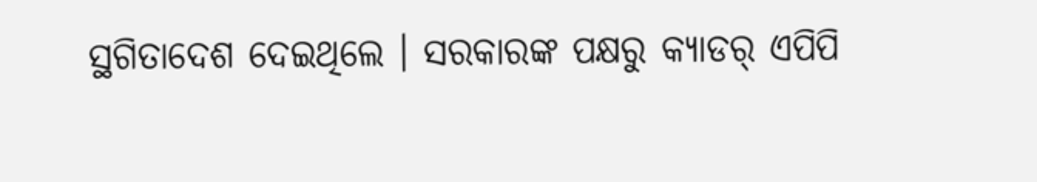ସ୍ଥଗିତାଦେଶ ଦେଇଥିଲେ । ସରକାରଙ୍କ ପକ୍ଷରୁ କ୍ୟାଡର୍ ଏପିପି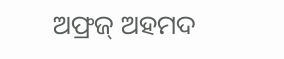ଅଫ୍ରଜ୍ ଅହମଦ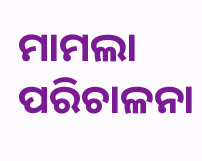ମାମଲା ପରିଚାଳନା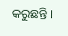କରୁଛନ୍ତି ।